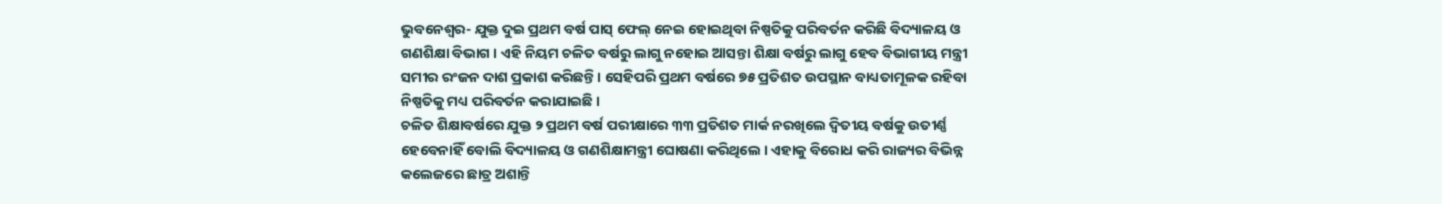ଭୁବନେଶ୍ୱର- ଯୁକ୍ତ ଦୁଇ ପ୍ରଥମ ବର୍ଷ ପାସ୍ ଫେଲ୍ ନେଇ ହୋଇଥିବା ନିଷ୍ପତିକୁ ପରିବର୍ତନ କରିଛି ବିଦ୍ୟାଳୟ ଓ ଗଣଶିକ୍ଷା ବିଭାଗ । ଏହି ନିୟମ ଚଳିତ ବର୍ଷରୁ ଲାଗୁ ନହୋଇ ଆସନ୍ତା ଶିକ୍ଷା ବର୍ଷରୁ ଲାଗୁ ହେବ ବିଭାଗୀୟ ମନ୍ତ୍ରୀ ସମୀର ରଂଜନ ଦାଶ ପ୍ରକାଶ କରିଛନ୍ତି । ସେହିପରି ପ୍ରଥମ ବର୍ଷରେ ୭୫ ପ୍ରତିଶତ ଉପସ୍ଥାନ ବାଧ୍ୟତାମୂଳକ ରହିବା ନିଷ୍ପତିକୁ ମଧ୍ୟ ପରିବର୍ତନ କରାଯାଇଛି ।
ଚଳିତ ଶିକ୍ଷାବର୍ଷରେ ଯୁକ୍ତ ୨ ପ୍ରଥମ ବର୍ଷ ପରୀକ୍ଷାରେ ୩୩ ପ୍ରତିଶତ ମାର୍କ ନରଖିଲେ ଦ୍ୱିତୀୟ ବର୍ଷକୁ ଉତୀର୍ଣ୍ଣ ହେବେନାହିଁ ବୋଲି ବିଦ୍ୟାଳୟ ଓ ଗଣଶିକ୍ଷାମନ୍ତ୍ରୀ ଘୋଷଣା କରିଥିଲେ । ଏହାକୁ ବିରୋଧ କରି ରାଜ୍ୟର ବିଭିନ୍ନ କଲେଜରେ ଛାତ୍ର ଅଶାନ୍ତି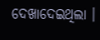ଦେଖାଦେଇଥିଲା ।